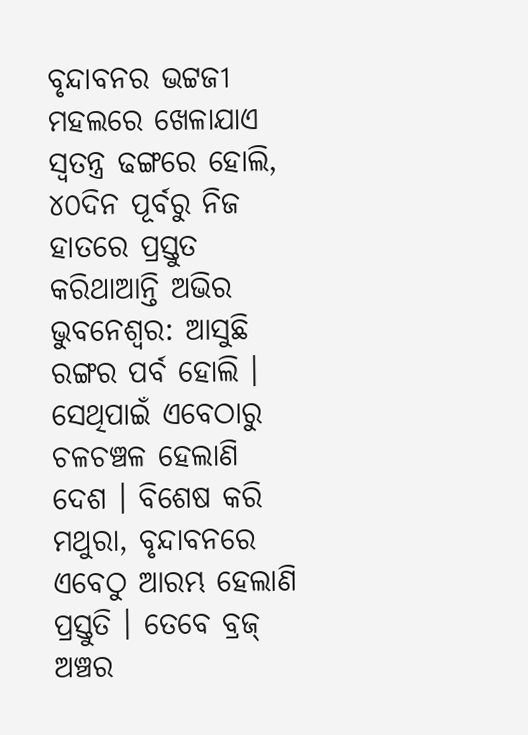ବୃନ୍ଦାବନର ଭଟ୍ଟଜୀ ମହଲରେ ଖେଳାଯାଏ ସ୍ଵତନ୍ତ୍ର ଢଙ୍ଗରେ ହୋଲି, ୪୦ଦିନ ପୂର୍ବରୁ ନିଜ ହାତରେ ପ୍ରସ୍ତୁତ କରିଥାଆନ୍ତି ଅଭିର
ଭୁବନେଶ୍ଵର: ଆସୁଛି ରଙ୍ଗର ପର୍ବ ହୋଲି । ସେଥିପାଇଁ ଏବେଠାରୁ ଚଳଚଞ୍ଚଳ ହେଲାଣି ଦେଶ । ବିଶେଷ କରି ମଥୁରା, ବୃନ୍ଦାବନରେ ଏବେଠୁ ଆରମ୍ଭ ହେଲାଣି ପ୍ରସ୍ତୁତି । ତେବେ ବ୍ରଜ୍ ଅଞ୍ଚର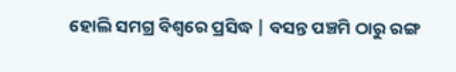ହୋଲି ସମଗ୍ର ବିଶ୍ୱରେ ପ୍ରସିଦ୍ଧ | ବସନ୍ତ ପଞ୍ଚମି ଠାରୁ ରଙ୍ଗ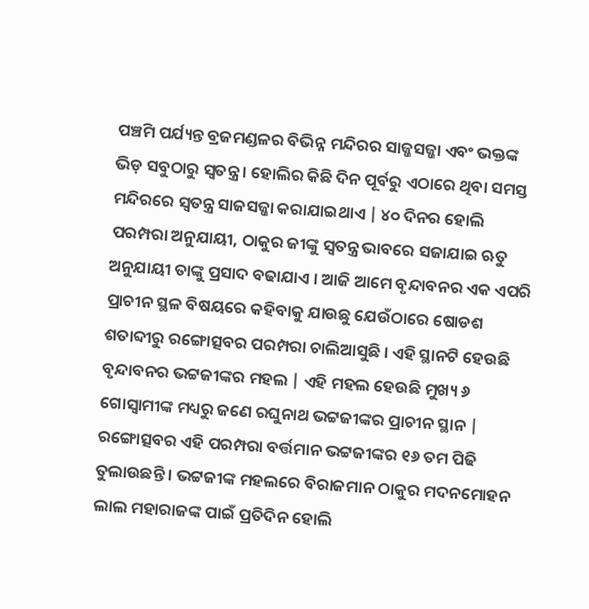ପଞ୍ଚମି ପର୍ଯ୍ୟନ୍ତ ବ୍ରଜମଣ୍ଡଳର ବିଭିନ୍ନ ମନ୍ଦିରର ସାଜ୍ଜସଜ୍ଜା ଏବଂ ଭକ୍ତଙ୍କ ଭିଡ଼ ସବୁଠାରୁ ସ୍ୱତନ୍ତ୍ର । ହୋଲିର କିଛି ଦିନ ପୂର୍ବରୁ ଏଠାରେ ଥିବା ସମସ୍ତ ମନ୍ଦିରରେ ସ୍ୱତନ୍ତ୍ର ସାଜସଜ୍ଜା କରାଯାଇଥାଏ | ୪୦ ଦିନର ହୋଲି ପରମ୍ପରା ଅନୁଯାୟୀ, ଠାକୁର ଜୀଙ୍କୁ ସ୍ୱତନ୍ତ୍ର ଭାବରେ ସଜାଯାଇ ଋତୁ ଅନୁଯାୟୀ ତାଙ୍କୁ ପ୍ରସାଦ ବଢାଯାଏ । ଆଜି ଆମେ ବୃନ୍ଦାବନର ଏକ ଏପରି ପ୍ରାଚୀନ ସ୍ଥଳ ବିଷୟରେ କହିବାକୁ ଯାଉଛୁ ଯେଉଁଠାରେ ଷୋଡଶ ଶତାବ୍ଦୀରୁ ରଙ୍ଗୋତ୍ସବର ପରମ୍ପରା ଚାଲିଆସୁଛି । ଏହି ସ୍ଥାନଟି ହେଉଛି ବୃନ୍ଦାବନର ଭଟ୍ଟଜୀଙ୍କର ମହଲ | ଏହି ମହଲ ହେଉଛି ମୁଖ୍ୟ ୬ ଗୋସ୍ୱାମୀଙ୍କ ମଧ୍ୟରୁ ଜଣେ ରଘୁନାଥ ଭଟ୍ଟଜୀଙ୍କର ପ୍ରାଚୀନ ସ୍ଥାନ |
ରଙ୍ଗୋତ୍ସବର ଏହି ପରମ୍ପରା ବର୍ତ୍ତମାନ ଭଟ୍ଟଜୀଙ୍କର ୧୬ ତମ ପିଢି ତୁଲାଉଛନ୍ତି । ଭଟ୍ଟଜୀଙ୍କ ମହଲରେ ବିରାଜମାନ ଠାକୁର ମଦନମୋହନ ଲାଲ ମହାରାଜଙ୍କ ପାଇଁ ପ୍ରତିଦିନ ହୋଲି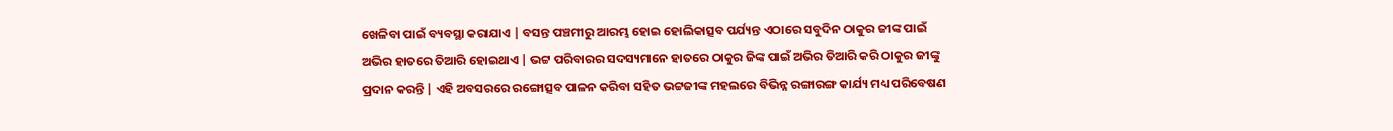ଖେଳିବା ପାଇଁ ବ୍ୟବସ୍ଥା କରାଯାଏ | ବସନ୍ତ ପଞ୍ଚମୀରୁ ଆରମ୍ଭ ହୋଇ ହୋଲିକାତ୍ସବ ପର୍ଯ୍ୟନ୍ତ ଏଠାରେ ସବୁଦିନ ଠାକୁର ଜୀଙ୍କ ପାଇଁ ଅଭିର ହାତରେ ତିଆରି ହୋଇଥାଏ | ଭଟ୍ଟ ପରିବାରର ସଦସ୍ୟମାନେ ହାତରେ ଠାକୁର ଜିଙ୍କ ପାଇଁ ଅଭିର ତିଆରି କରି ଠାକୁର ଜୀଙ୍କୁ ପ୍ରଦାନ କରନ୍ତି | ଏହି ଅବସରରେ ରଙ୍ଗୋତ୍ସବ ପାଳନ କରିବା ସହିତ ଭଟ୍ଟଜୀଙ୍କ ମହଲରେ ବିଭିନ୍ନ ରଙ୍ଗାରଙ୍ଗ କାର୍ଯ୍ୟ ମଧ୍ୟ ପରିବେଷଣ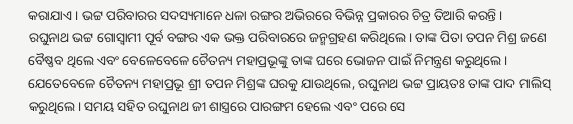କରାଯାଏ । ଭଟ୍ଟ ପରିବାରର ସଦସ୍ୟମାନେ ଧଳା ରଙ୍ଗର ଅଭିରରେ ବିଭିନ୍ନ ପ୍ରକାରର ଚିତ୍ର ତିଆରି କରନ୍ତି ।
ରଘୁନାଥ ଭଟ୍ଟ ଗୋସ୍ୱାମୀ ପୂର୍ବ ବଙ୍ଗର ଏକ ଭକ୍ତ ପରିବାରରେ ଜନ୍ମଗ୍ରହଣ କରିଥିଲେ। ତାଙ୍କ ପିତା ତପନ ମିଶ୍ର ଜଣେ ବୈଷ୍ଣବ ଥିଲେ ଏବଂ ବେଳେବେଳେ ଚୈତନ୍ୟ ମହାପ୍ରଭୂଙ୍କୁ ତାଙ୍କ ଘରେ ଭୋଜନ ପାଇଁ ନିମନ୍ତ୍ରଣ କରୁଥିଲେ । ଯେତେବେଳେ ଚୈତନ୍ୟ ମହାପ୍ରଭୂ ଶ୍ରୀ ତପନ ମିଶ୍ରଙ୍କ ଘରକୁ ଯାଉଥିଲେ, ରଘୁନାଥ ଭଟ୍ଟ ପ୍ରାୟତଃ ତାଙ୍କ ପାଦ ମାଲିସ୍ କରୁଥିଲେ। ସମୟ ସହିତ ରଘୁନାଥ ଜୀ ଶାସ୍ତ୍ରରେ ପାରଙ୍ଗମ ହେଲେ ଏବଂ ପରେ ସେ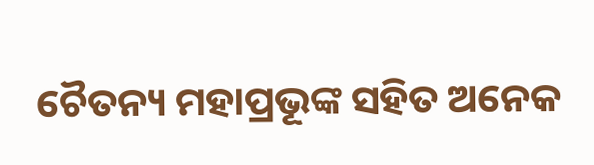ଚୈତନ୍ୟ ମହାପ୍ରଭୂଙ୍କ ସହିତ ଅନେକ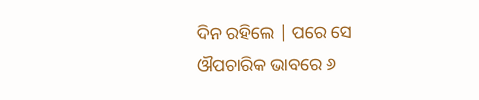ଦିନ ରହିଲେ | ପରେ ସେ ଔପଚାରିକ ଭାବରେ ୬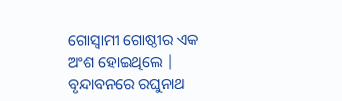ଗୋସ୍ବାମୀ ଗୋଷ୍ଠୀର ଏକ ଅଂଶ ହୋଇଥିଲେ | ବୃନ୍ଦାବନରେ ରଘୁନାଥ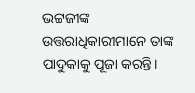ଭଟ୍ଟଜୀଙ୍କ ଉତ୍ତରାଧିକାରୀମାନେ ତାଙ୍କ ପାଦୁକାକୁ ପୂଜା କରନ୍ତି।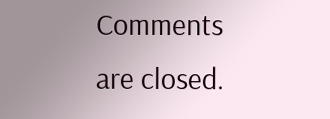Comments are closed.